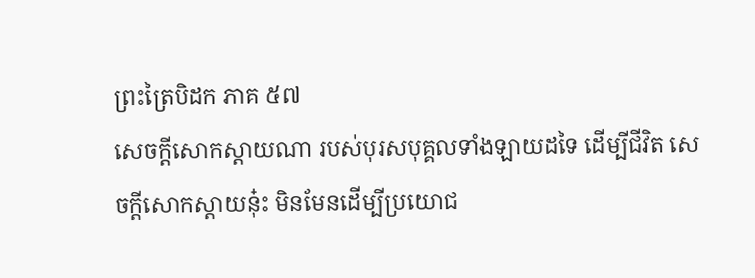ព្រះត្រៃបិដក ភាគ ៥៧
សេចក្តីសោកស្តាយណា របស់បុរសបុគ្គលទាំងឡាយដទៃ ដើម្បីជីវិត សេចក្តីសោកស្តាយនុ៎ះ មិនមែនដើម្បីប្រយោជ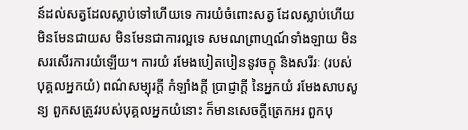ន៍ដល់សត្វដែលស្លាប់ទៅហើយទេ ការយំចំពោះសត្វ ដែលស្លាប់ហើយ មិនមែនជាយស មិនមែនជាការល្អទេ សមណព្រាហ្មណ៍ទាំងឡាយ មិនសរសើរការយំឡើយ។ ការយំ រមែងបៀតបៀននូវចក្ខុ និងសរីរៈ (របស់បុគ្គលអ្នកយំ) ពណ៌សម្បុរក្តី កំឡាំងក្តី ប្រាជ្ញាក្តី នៃអ្នកយំ រមែងសាបសូន្យ ពួកសត្រូវរបស់បុគ្គលអ្នកយំនោះ ក៏មានសេចក្តីត្រេកអរ ពួកបុ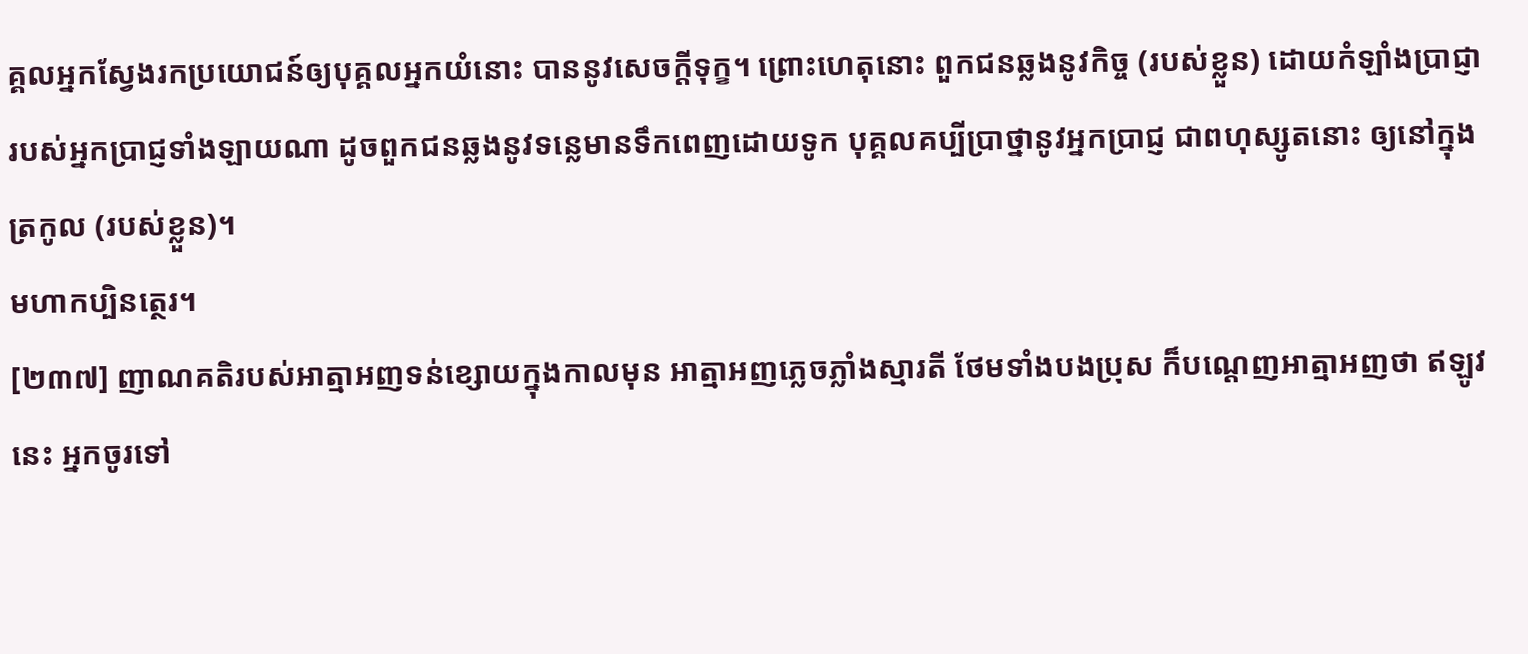គ្គលអ្នកស្វែងរកប្រយោជន៍ឲ្យបុគ្គលអ្នកយំនោះ បាននូវសេចក្តីទុក្ខ។ ព្រោះហេតុនោះ ពួកជនឆ្លងនូវកិច្ច (របស់ខ្លួន) ដោយកំឡាំងប្រាជ្ញា របស់អ្នកប្រាជ្ញទាំងឡាយណា ដូចពួកជនឆ្លងនូវទន្លេមានទឹកពេញដោយទូក បុគ្គលគប្បីប្រាថ្នានូវអ្នកប្រាជ្ញ ជាពហុស្សូតនោះ ឲ្យនៅក្នុងត្រកូល (របស់ខ្លួន)។
មហាកប្បិនត្ថេរ។
[២៣៧] ញាណគតិរបស់អាត្មាអញទន់ខ្សោយក្នុងកាលមុន អាត្មាអញភ្លេចភ្លាំងស្មារតី ថែមទាំងបងប្រុស ក៏បណ្តេញអាត្មាអញថា ឥឡូវនេះ អ្នកចូរទៅ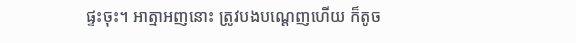ផ្ទះចុះ។ អាត្មាអញនោះ ត្រូវបងបណ្ដេញហើយ ក៏តូច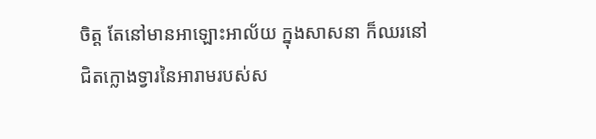ចិត្ត តែនៅមានអាឡោះអាល័យ ក្នុងសាសនា ក៏ឈរនៅជិតក្លោងទ្វារនៃអារាមរបស់ស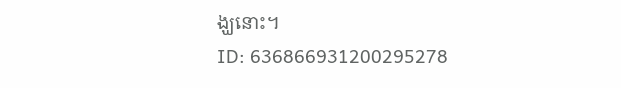ង្ឃនោះ។
ID: 636866931200295278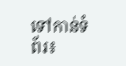ទៅកាន់ទំព័រ៖